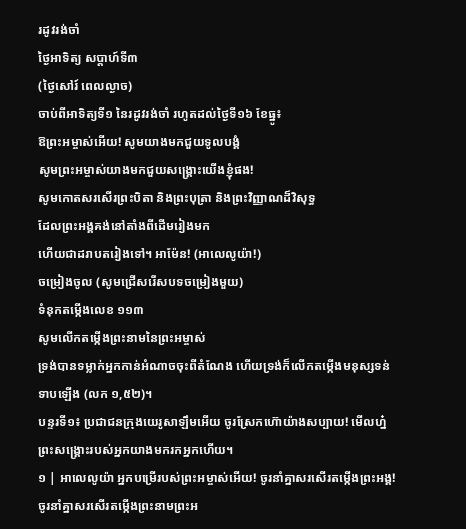រដូវរង់ចាំ
ថ្ងៃអាទិត្យ សប្ដាហ៍ទី៣
(ថ្ងៃសៅរ៍ ពេលល្ងាច)
ចាប់ពីអាទិត្យទី១ នៃរដូវរង់ចាំ រហូតដល់ថ្ងៃទី១៦ ខែធ្នូ៖
ឱព្រះអម្ចាស់អើយ! សូមយាងមកជួយទូលបង្គំ
សូមព្រះអម្ចាស់យាងមកជួយសង្គ្រោះយើងខ្ញុំផង!
សូមកោតសរសើរព្រះបិតា និងព្រះបុត្រា និងព្រះវិញ្ញាណដ៏វិសុទ្ធ
ដែលព្រះអង្គគង់នៅតាំងពីដើមរៀងមក
ហើយជាដរាបតរៀងទៅ។ អាម៉ែន! (អាលេលូយ៉ា!)
ចម្រៀងចូល (សូមជ្រើសរើសបទចម្រៀងមួយ)
ទំនុកតម្កើងលេខ ១១៣
សូមលើកតម្កើងព្រះនាមនៃព្រះអម្ចាស់
ទ្រង់បានទម្លាក់អ្នកកាន់អំណាចចុះពីតំណែង ហើយទ្រង់ក៏លើកតម្កើងមនុស្សទន់ទាបឡើង (លក ១,៥២)។
បន្ទរទី១៖ ប្រជាជនក្រុងយេរូសាឡឹមអើយ ចូរស្រែកហ៊ោយ៉ាងសប្បាយ! មើលហ្ន៎ ព្រះសង្គ្រោះរបស់អ្នកយាងមករកអ្នកហើយ។
១ | អាលេលូយ៉ា អ្នកបម្រើរបស់ព្រះអម្ចាស់អើយ! ចូរនាំគ្នាសរសើរតម្កើងព្រះអង្គ! ចូរនាំគ្នាសរសើរតម្កើងព្រះនាមព្រះអ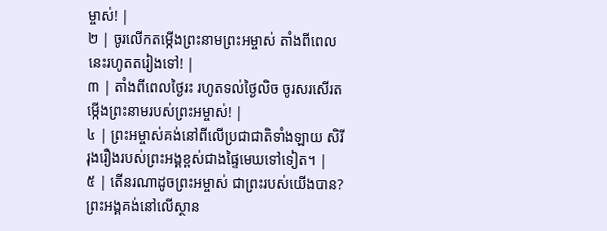ម្ចាស់! |
២ | ចូរលើកតម្កើងព្រះនាមព្រះអម្ចាស់ តាំងពីពេលនេះរហូតតរៀងទៅ! |
៣ | តាំងពីពេលថ្ងៃរះ រហូតទល់ថ្ងៃលិច ចូរសរសើរតម្កើងព្រះនាមរបស់ព្រះអម្ចាស់! |
៤ | ព្រះអម្ចាស់គង់នៅពីលើប្រជាជាតិទាំងឡាយ សិរីរុងរឿងរបស់ព្រះអង្គខ្ពស់ជាងផ្ទៃមេឃទៅទៀត។ |
៥ | តើនរណាដូចព្រះអម្ចាស់ ជាព្រះរបស់យើងបាន? ព្រះអង្គគង់នៅលើស្ថាន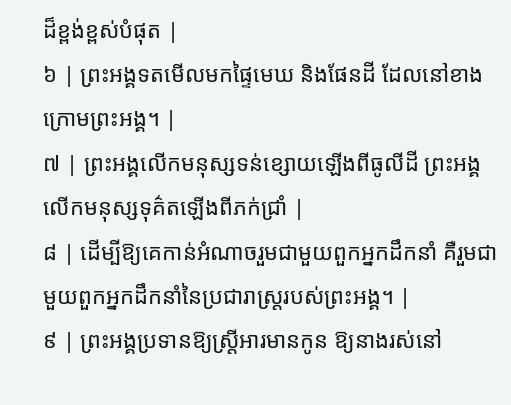ដ៏ខ្ពង់ខ្ពស់បំផុត |
៦ | ព្រះអង្គទតមើលមកផ្ទៃមេឃ និងផែនដី ដែលនៅខាងក្រោមព្រះអង្គ។ |
៧ | ព្រះអង្គលើកមនុស្សទន់ខ្សោយឡើងពីធូលីដី ព្រះអង្គលើកមនុស្សទុគ៌តឡើងពីភក់ជ្រាំ |
៨ | ដើម្បីឱ្យគេកាន់អំណាចរួមជាមួយពួកអ្នកដឹកនាំ គឺរួមជាមួយពួកអ្នកដឹកនាំនៃប្រជារាស្ត្ររបស់ព្រះអង្គ។ |
៩ | ព្រះអង្គប្រទានឱ្យស្ត្រីអារមានកូន ឱ្យនាងរស់នៅ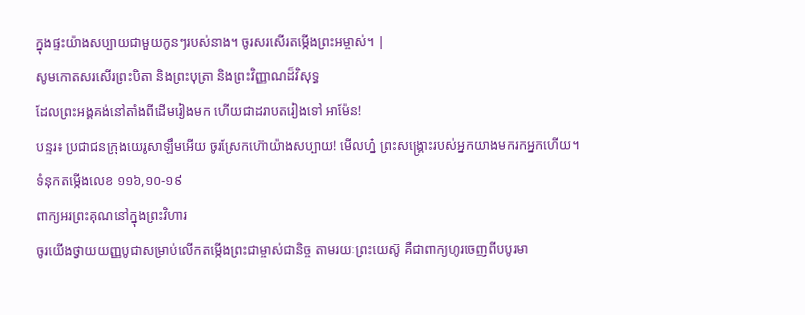ក្នុងផ្ទះយ៉ាងសប្បាយជាមួយកូនៗរបស់នាង។ ចូរសរសើរតម្កើងព្រះអម្ចាស់។ |
សូមកោតសរសើរព្រះបិតា និងព្រះបុត្រា និងព្រះវិញ្ញាណដ៏វិសុទ្ធ
ដែលព្រះអង្គគង់នៅតាំងពីដើមរៀងមក ហើយជាដរាបតរៀងទៅ អាម៉ែន!
បន្ទរ៖ ប្រជាជនក្រុងយេរូសាឡឹមអើយ ចូរស្រែកហ៊ោយ៉ាងសប្បាយ! មើលហ្ន៎ ព្រះសង្គ្រោះរបស់អ្នកយាងមករកអ្នកហើយ។
ទំនុកតម្កើងលេខ ១១៦,១០-១៩
ពាក្យអរព្រះគុណនៅក្នុងព្រះវិហារ
ចូរយើងថ្វាយយញ្ញបូជាសម្រាប់លើកតម្កើងព្រះជាម្ចាស់ជានិច្ច តាមរយៈព្រះយេស៊ូ គឺជាពាក្យហូរចេញពីបបូរមា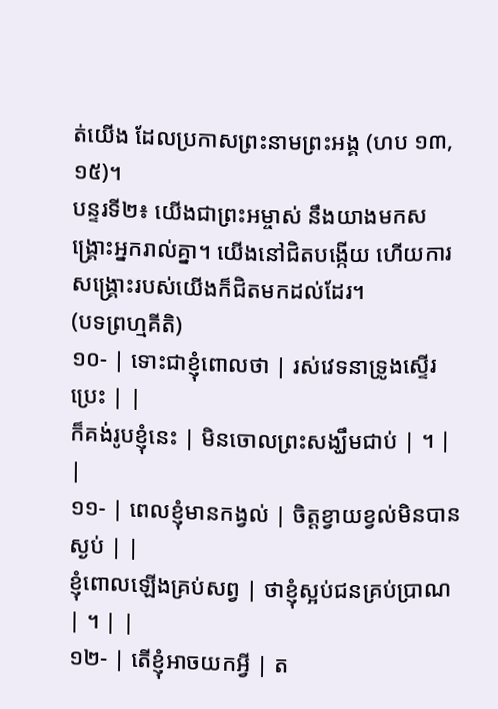ត់យើង ដែលប្រកាសព្រះនាមព្រះអង្គ (ហប ១៣,១៥)។
បន្ទរទី២៖ យើងជាព្រះអម្ចាស់ នឹងយាងមកសង្គ្រោះអ្នករាល់គ្នា។ យើងនៅជិតបង្កើយ ហើយការសង្គ្រោះរបស់យើងក៏ជិតមកដល់ដែរ។
(បទព្រហ្មគីតិ)
១០- | ទោះជាខ្ញុំពោលថា | រស់វេទនាទ្រូងស្ទើរប្រេះ | |
ក៏គង់រូបខ្ញុំនេះ | មិនចោលព្រះសង្ឃឹមជាប់ | ។ | |
១១- | ពេលខ្ញុំមានកង្វល់ | ចិត្តខ្វាយខ្វល់មិនបានស្ងប់ | |
ខ្ញុំពោលឡើងគ្រប់សព្វ | ថាខ្ញុំស្អប់ជនគ្រប់ប្រាណ | ។ | |
១២- | តើខ្ញុំអាចយកអ្វី | ត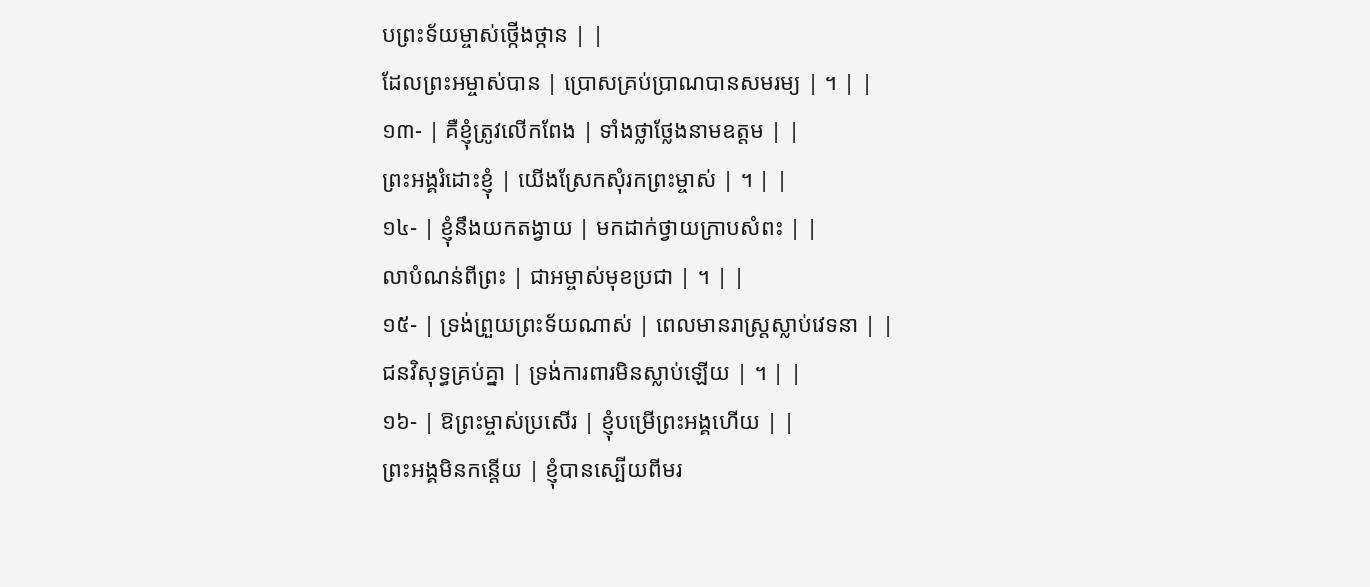បព្រះទ័យម្ចាស់ថ្កើងថ្កាន | |
ដែលព្រះអម្ចាស់បាន | ប្រោសគ្រប់ប្រាណបានសមរម្យ | ។ | |
១៣- | គឺខ្ញុំត្រូវលើកពែង | ទាំងថ្លាថ្លែងនាមឧត្តម | |
ព្រះអង្គរំដោះខ្ញុំ | យើងស្រែកសុំរកព្រះម្ចាស់ | ។ | |
១៤- | ខ្ញុំនឹងយកតង្វាយ | មកដាក់ថ្វាយក្រាបសំពះ | |
លាបំណន់ពីព្រះ | ជាអម្ចាស់មុខប្រជា | ។ | |
១៥- | ទ្រង់ព្រួយព្រះទ័យណាស់ | ពេលមានរាស្រ្តស្លាប់វេទនា | |
ជនវិសុទ្ធគ្រប់គ្នា | ទ្រង់ការពារមិនស្លាប់ឡើយ | ។ | |
១៦- | ឱព្រះម្ចាស់ប្រសើរ | ខ្ញុំបម្រើព្រះអង្គហើយ | |
ព្រះអង្គមិនកន្តើយ | ខ្ញុំបានស្បើយពីមរ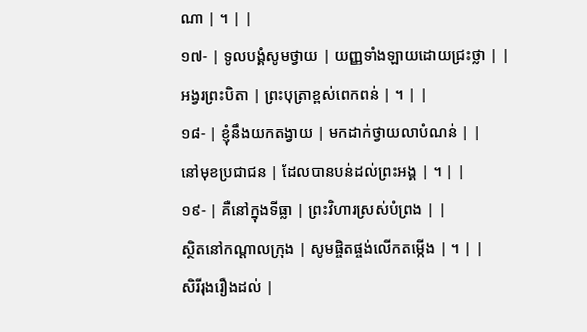ណា | ។ | |
១៧- | ទូលបង្គំសូមថ្វាយ | យញ្ញទាំងឡាយដោយជ្រះថ្លា | |
អង្វរព្រះបិតា | ព្រះបុត្រាខ្ពស់ពេកពន់ | ។ | |
១៨- | ខ្ញុំនឹងយកតង្វាយ | មកដាក់ថ្វាយលាបំណន់ | |
នៅមុខប្រជាជន | ដែលបានបន់ដល់ព្រះអង្គ | ។ | |
១៩- | គឺនៅក្នុងទីធ្លា | ព្រះវិហារស្រស់បំព្រង | |
ស្ថិតនៅកណ្តាលក្រុង | សូមផ្ចិតផ្ចង់លើកតម្កើង | ។ | |
សិរីរុងរឿងដល់ |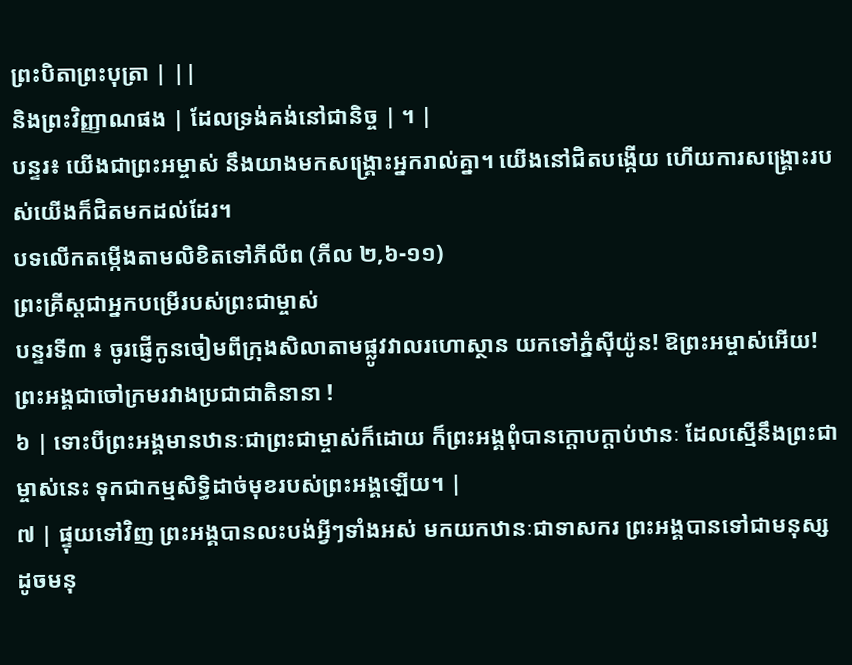ព្រះបិតាព្រះបុត្រា | ||
និងព្រះវិញ្ញាណផង | ដែលទ្រង់គង់នៅជានិច្ច | ។ |
បន្ទរ៖ យើងជាព្រះអម្ចាស់ នឹងយាងមកសង្គ្រោះអ្នករាល់គ្នា។ យើងនៅជិតបង្កើយ ហើយការសង្គ្រោះរបស់យើងក៏ជិតមកដល់ដែរ។
បទលើកតម្កើងតាមលិខិតទៅភីលីព (ភីល ២,៦-១១)
ព្រះគ្រីស្តជាអ្នកបម្រើរបស់ព្រះជាម្ចាស់
បន្ទរទី៣ ៖ ចូរផ្ញើកូនចៀមពីក្រុងសិលាតាមផ្លូវវាលរហោស្ថាន យកទៅភ្នំស៊ីយ៉ូន! ឱព្រះអម្ចាស់អើយ! ព្រះអង្គជាចៅក្រមរវាងប្រជាជាតិនានា !
៦ | ទោះបីព្រះអង្គមានឋានៈជាព្រះជាម្ចាស់ក៏ដោយ ក៏ព្រះអង្គពុំបានក្តោបក្តាប់ឋានៈ ដែលស្មើនឹងព្រះជាម្ចាស់នេះ ទុកជាកម្មសិទ្ធិដាច់មុខរបស់ព្រះអង្គឡើយ។ |
៧ | ផ្ទុយទៅវិញ ព្រះអង្គបានលះបង់អ្វីៗទាំងអស់ មកយកឋានៈជាទាសករ ព្រះអង្គបានទៅជាមនុស្សដូចមនុ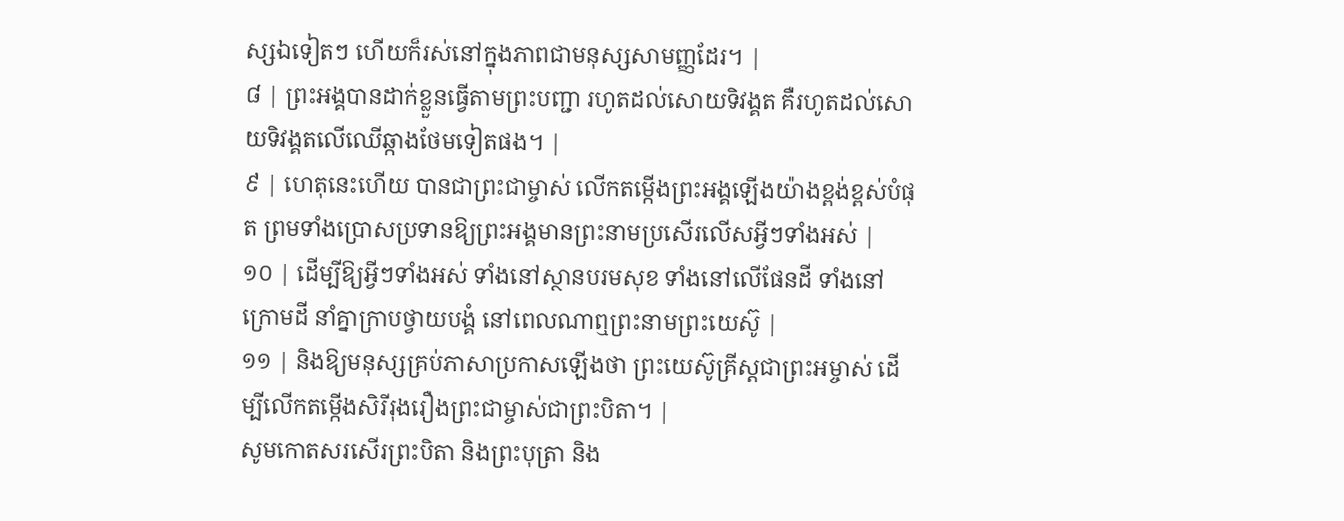ស្សឯទៀតៗ ហើយក៏រស់នៅក្នុងភាពជាមនុស្សសាមញ្ញដែរ។ |
៨ | ព្រះអង្គបានដាក់ខ្លួនធ្វើតាមព្រះបញ្ជា រហូតដល់សោយទិវង្គត គឺរហូតដល់សោយទិវង្គតលើឈើឆ្កាងថែមទៀតផង។ |
៩ | ហេតុនេះហើយ បានជាព្រះជាម្ចាស់ លើកតម្កើងព្រះអង្គឡើងយ៉ាងខ្ពង់ខ្ពស់បំផុត ព្រមទាំងប្រោសប្រទានឱ្យព្រះអង្គមានព្រះនាមប្រសើរលើសអ្វីៗទាំងអស់ |
១០ | ដើម្បីឱ្យអ្វីៗទាំងអស់ ទាំងនៅស្ថានបរមសុខ ទាំងនៅលើផែនដី ទាំងនៅក្រោមដី នាំគ្នាក្រាបថ្វាយបង្គំ នៅពេលណាឮព្រះនាមព្រះយេស៊ូ |
១១ | និងឱ្យមនុស្សគ្រប់ភាសាប្រកាសឡើងថា ព្រះយេស៊ូគ្រីស្តជាព្រះអម្ចាស់ ដើម្បីលើកតម្កើងសិរីរុងរឿងព្រះជាម្ចាស់ជាព្រះបិតា។ |
សូមកោតសរសើរព្រះបិតា និងព្រះបុត្រា និង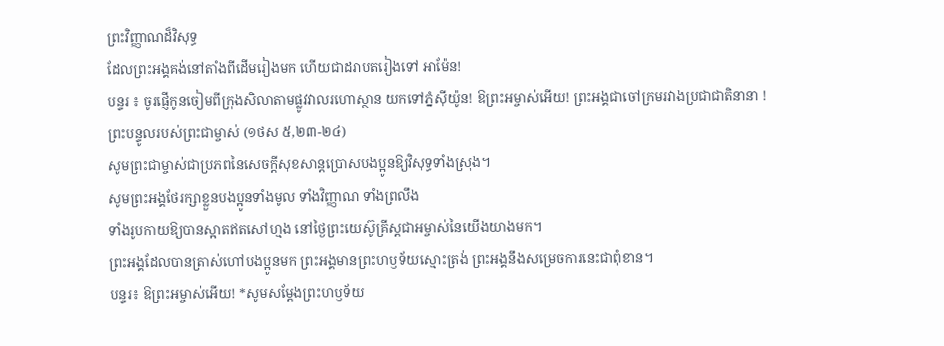ព្រះវិញ្ញាណដ៏វិសុទ្ធ
ដែលព្រះអង្គគង់នៅតាំងពីដើមរៀងមក ហើយជាដរាបតរៀងទៅ អាម៉ែន!
បន្ទរ ៖ ចូរផ្ញើកូនចៀមពីក្រុងសិលាតាមផ្លូវវាលរហោស្ថាន យកទៅភ្នំស៊ីយ៉ូន! ឱព្រះអម្ចាស់អើយ! ព្រះអង្គជាចៅក្រមរវាងប្រជាជាតិនានា !
ព្រះបន្ទូលរបស់ព្រះជាម្ចាស់ (១ថស ៥,២៣-២៤)
សូមព្រះជាម្ចាស់ជាប្រភពនៃសេចក្ដីសុខសាន្តប្រោសបងប្អូនឱ្យវិសុទ្ធទាំងស្រុង។
សូមព្រះអង្គថែរក្សាខ្លួនបងប្អូនទាំងមូល ទាំងវិញ្ញាណ ទាំងព្រលឹង
ទាំងរូបកាយឱ្យបានស្អាតឥតសៅហ្មង នៅថ្ងៃព្រះយេស៊ូគ្រីស្តជាអម្ចាស់នៃយើងយាងមក។
ព្រះអង្គដែលបានត្រាស់ហៅបងប្អូនមក ព្រះអង្គមានព្រះហឫទ័យស្មោះត្រង់ ព្រះអង្គនឹងសម្រេចការនេះជាពុំខាន។
បន្ទរ៖ ឱព្រះអម្ចាស់អើយ! *សូមសម្ដែងព្រះហឫទ័យ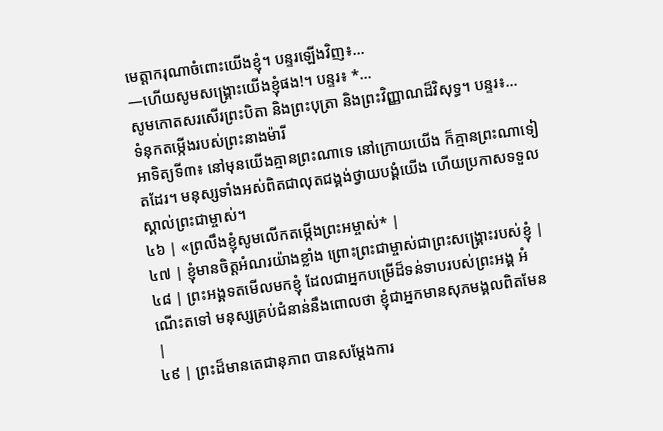មេត្តាករុណាចំពោះយើងខ្ញុំ។ បន្ទរឡើងវិញ៖…
—ហើយសូមសង្គ្រោះយើងខ្ញុំផង!។ បន្ទរ៖ *…
សូមកោតសរសើរព្រះបិតា និងព្រះបុត្រា និងព្រះវិញ្ញាណដ៏វិសុទ្ធ។ បន្ទរ៖…
ទំនុកតម្កើងរបស់ព្រះនាងម៉ារី
អាទិត្យទី៣៖ នៅមុនយើងគ្មានព្រះណាទេ នៅក្រោយយើង ក៏គ្មានព្រះណាទៀតដែរ។ មនុស្សទាំងអស់ពិតជាលុតជង្គង់ថ្វាយបង្គំយើង ហើយប្រកាសទទួលស្គាល់ព្រះជាម្ចាស់។
៤៦ | «ព្រលឹងខ្ញុំសូមលើកតម្កើងព្រះអម្ចាស់* |
៤៧ | ខ្ញុំមានចិត្តអំណរយ៉ាងខ្លាំង ព្រោះព្រះជាម្ចាស់ជាព្រះសង្គ្រោះរបស់ខ្ញុំ |
៤៨ | ព្រះអង្គទតមើលមកខ្ញុំ ដែលជាអ្នកបម្រើដ៏ទន់ទាបរបស់ព្រះអង្គ អំណើះតទៅ មនុស្សគ្រប់ជំនាន់នឹងពោលថា ខ្ញុំជាអ្នកមានសុភមង្គលពិតមែន |
៤៩ | ព្រះដ៏មានតេជានុភាព បានសម្ដែងការ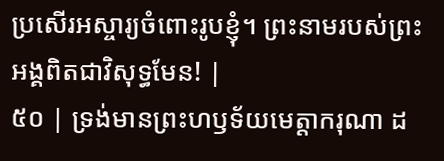ប្រសើរអស្ចារ្យចំពោះរូបខ្ញុំ។ ព្រះនាមរបស់ព្រះអង្គពិតជាវិសុទ្ធមែន! |
៥០ | ទ្រង់មានព្រះហឫទ័យមេត្តាករុណា ដ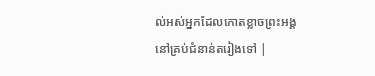ល់អស់អ្នកដែលកោតខ្លាចព្រះអង្គនៅគ្រប់ជំនាន់តរៀងទៅ |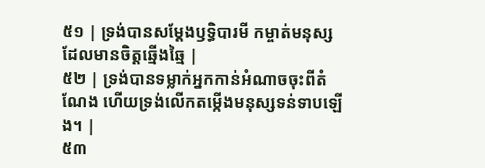៥១ | ទ្រង់បានសម្ដែងឫទ្ធិបារមី កម្ចាត់មនុស្សដែលមានចិត្តឆ្មើងឆ្មៃ |
៥២ | ទ្រង់បានទម្លាក់អ្នកកាន់អំណាចចុះពីតំណែង ហើយទ្រង់លើកតម្កើងមនុស្សទន់ទាបឡើង។ |
៥៣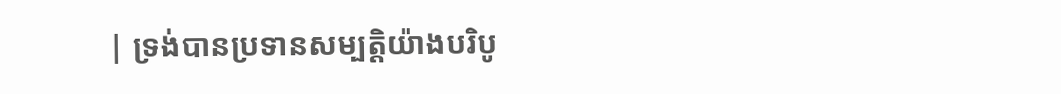| ទ្រង់បានប្រទានសម្បត្តិយ៉ាងបរិបូ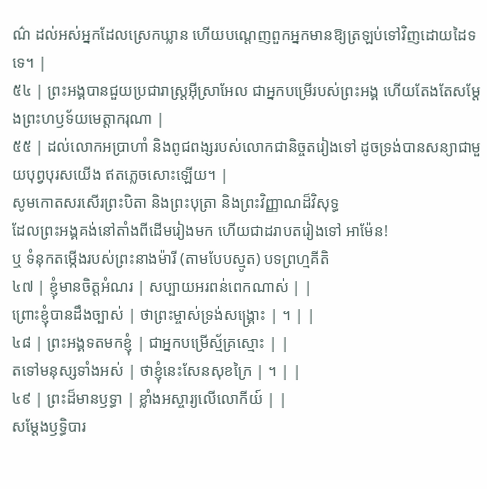ណ៌ ដល់អស់អ្នកដែលស្រេកឃ្លាន ហើយបណ្តេញពួកអ្នកមានឱ្យត្រឡប់ទៅវិញដោយដៃទទេ។ |
៥៤ | ព្រះអង្គបានជួយប្រជារាស្ត្រអ៊ីស្រាអែល ជាអ្នកបម្រើរបស់ព្រះអង្គ ហើយតែងតែសម្ដែងព្រះហឫទ័យមេត្តាករុណា |
៥៥ | ដល់លោកអប្រាហាំ និងពូជពង្សរបស់លោកជានិច្ចតរៀងទៅ ដូចទ្រង់បានសន្យាជាមួយបុព្វបុរសយើង ឥតភ្លេចសោះឡើយ។ |
សូមកោតសរសើរព្រះបិតា និងព្រះបុត្រា និងព្រះវិញ្ញាណដ៏វិសុទ្ធ
ដែលព្រះអង្គគង់នៅតាំងពីដើមរៀងមក ហើយជាដរាបតរៀងទៅ អាម៉ែន!
ឬ ទំនុកតម្កើងរបស់ព្រះនាងម៉ារី (តាមបែបស្មូត) បទព្រហ្មគីតិ
៤៧ | ខ្ញុំមានចិត្តអំណរ | សប្បាយអរពន់ពេកណាស់ | |
ព្រោះខ្ញុំបានដឹងច្បាស់ | ថាព្រះម្ចាស់ទ្រង់សង្គ្រោះ | ។ | |
៤៨ | ព្រះអង្គទតមកខ្ញុំ | ជាអ្នកបម្រើស្ម័គ្រស្មោះ | |
តទៅមនុស្សទាំងអស់ | ថាខ្ញុំនេះសែនសុខក្រៃ | ។ | |
៤៩ | ព្រះដ៏មានឫទ្ធា | ខ្លាំងអស្ចារ្យលើលោកីយ៍ | |
សម្ដែងឫទ្ធិបារ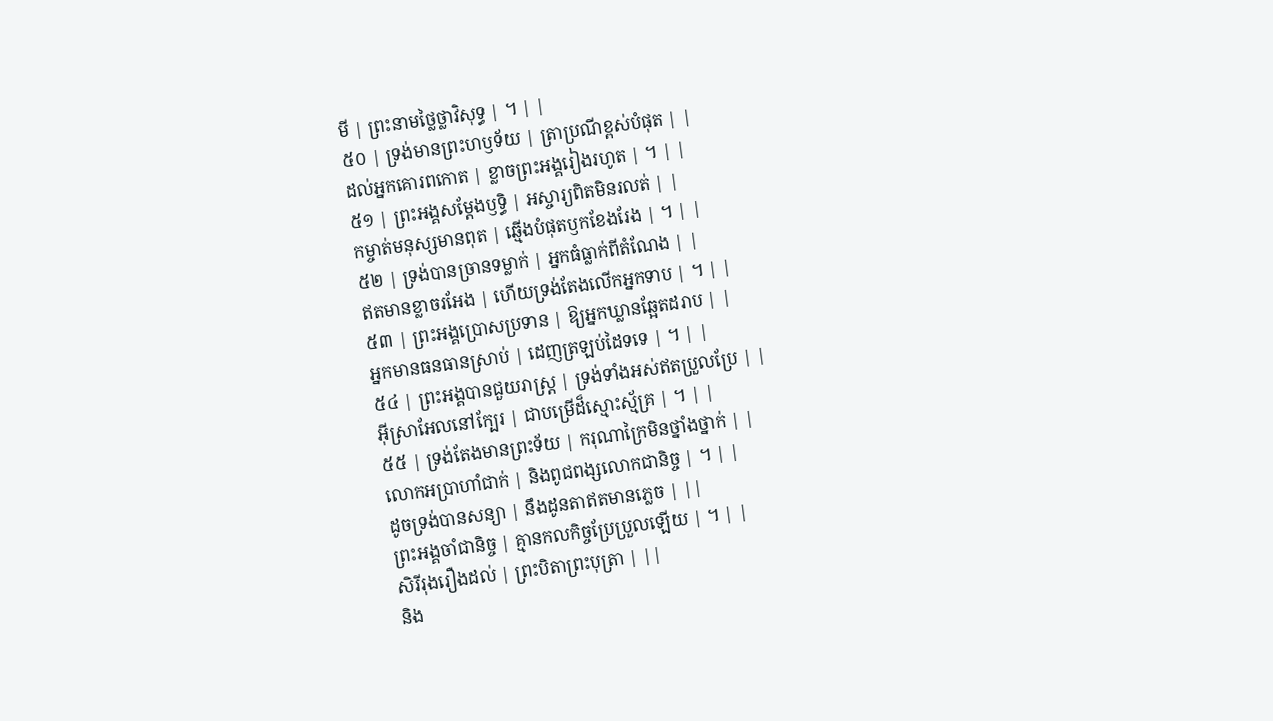មី | ព្រះនាមថ្លៃថ្លាវិសុទ្ធ | ។ | |
៥០ | ទ្រង់មានព្រះហឫទ័យ | ត្រាប្រណីខ្ពស់បំផុត | |
ដល់អ្នកគោរពកោត | ខ្លាចព្រះអង្គរៀងរហូត | ។ | |
៥១ | ព្រះអង្គសម្ដែងឫទ្ធិ | អស្ចារ្យពិតមិនរលត់ | |
កម្ចាត់មនុស្សមានពុត | ឆ្មើងបំផុតឫកខែងរែង | ។ | |
៥២ | ទ្រង់បានច្រានទម្លាក់ | អ្នកធំធ្លាក់ពីតំណែង | |
ឥតមានខ្លាចរអែង | ហើយទ្រង់តែងលើកអ្នកទាប | ។ | |
៥៣ | ព្រះអង្គប្រោសប្រទាន | ឱ្យអ្នកឃ្លានឆ្អែតដរាប | |
អ្នកមានធនធានស្រាប់ | ដេញត្រឡប់ដៃទទេ | ។ | |
៥៤ | ព្រះអង្គបានជួយរាស្ត្រ | ទ្រង់ទាំងអស់ឥតប្រួលប្រែ | |
អ៊ីស្រាអែលនៅក្បែរ | ជាបម្រើដ៏ស្មោះស្ម័គ្រ | ។ | |
៥៥ | ទ្រង់តែងមានព្រះទ័យ | ករុណាក្រៃមិនថ្នាំងថ្នាក់ | |
លោកអប្រាហាំជាក់ | និងពូជពង្សលោកជានិច្ច | ។ | |
ដូចទ្រង់បានសន្យា | នឹងដូនតាឥតមានភ្លេច | ||
ព្រះអង្គចាំជានិច្ច | គ្មានកលកិច្ចប្រែប្រួលឡើយ | ។ | |
សិរីរុងរឿងដល់ | ព្រះបិតាព្រះបុត្រា | ||
និង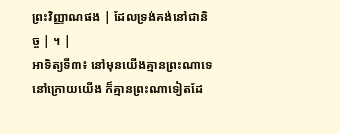ព្រះវិញ្ញាណផង | ដែលទ្រង់គង់នៅជានិច្ច | ។ |
អាទិត្យទី៣៖ នៅមុនយើងគ្មានព្រះណាទេ នៅក្រោយយើង ក៏គ្មានព្រះណាទៀតដែ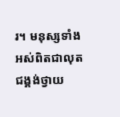រ។ មនុស្សទាំងអស់ពិតជាលុតជង្គង់ថ្វាយ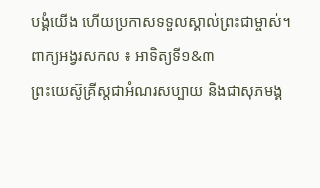បង្គំយើង ហើយប្រកាសទទួលស្គាល់ព្រះជាម្ចាស់។
ពាក្យអង្វរសកល ៖ អាទិត្យទី១&៣
ព្រះយេស៊ូគ្រីស្តជាអំណរសប្បាយ និងជាសុភមង្គ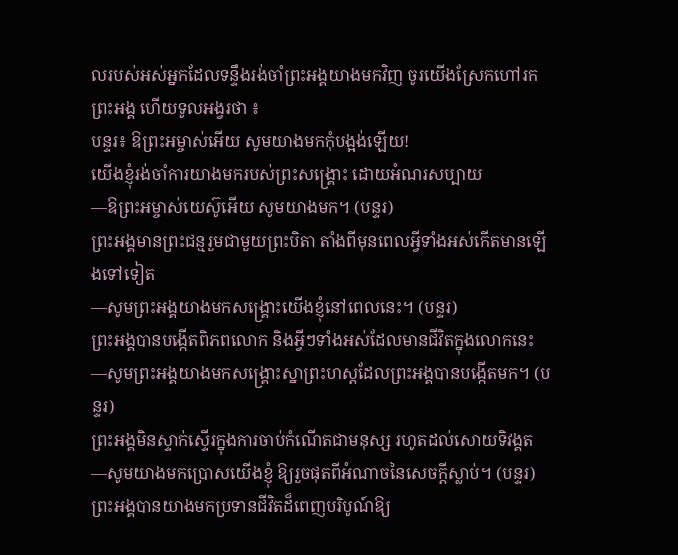លរបស់អស់អ្នកដែលទន្ទឹងរង់ចាំព្រះអង្គយាងមកវិញ ចូរយើងស្រែកហៅរកព្រះអង្គ ហើយទូលអង្វរថា ៖
បន្ទរ៖ ឱព្រះអម្ចាស់អើយ សូមយាងមកកុំបង្អង់ឡើយ!
យើងខ្ញុំរង់ចាំការយាងមករបស់ព្រះសង្រ្គោះ ដោយអំណរសប្បាយ
—ឱព្រះអម្ចាស់យេស៊ូអើយ សូមយាងមក។ (បន្ទរ)
ព្រះអង្គមានព្រះជន្មរួមជាមួយព្រះបិតា តាំងពីមុនពេលអ្វីទាំងអស់កើតមានឡើងទៅទៀត
—សូមព្រះអង្គយាងមកសង្រ្គោះយើងខ្ញុំនៅពេលនេះ។ (បន្ទរ)
ព្រះអង្គបានបង្កើតពិភពលោក និងអ្វីៗទាំងអស់ដែលមានជីវិតក្នុងលោកនេះ
—សូមព្រះអង្គយាងមកសង្រ្គោះស្នាព្រះហស្តដែលព្រះអង្គបានបង្កើតមក។ (បន្ទរ)
ព្រះអង្គមិនស្ទាក់ស្ទើរក្នុងការចាប់កំណើតជាមនុស្ស រហូតដល់សោយទិវង្គត
—សូមយាងមកប្រោសយើងខ្ញុំ ឱ្យរួចផុតពីអំណាចនៃសេចក្តីស្លាប់។ (បន្ទរ)
ព្រះអង្គបានយាងមកប្រទានជីវិតដ៏ពេញបរិបូណ៍ឱ្យ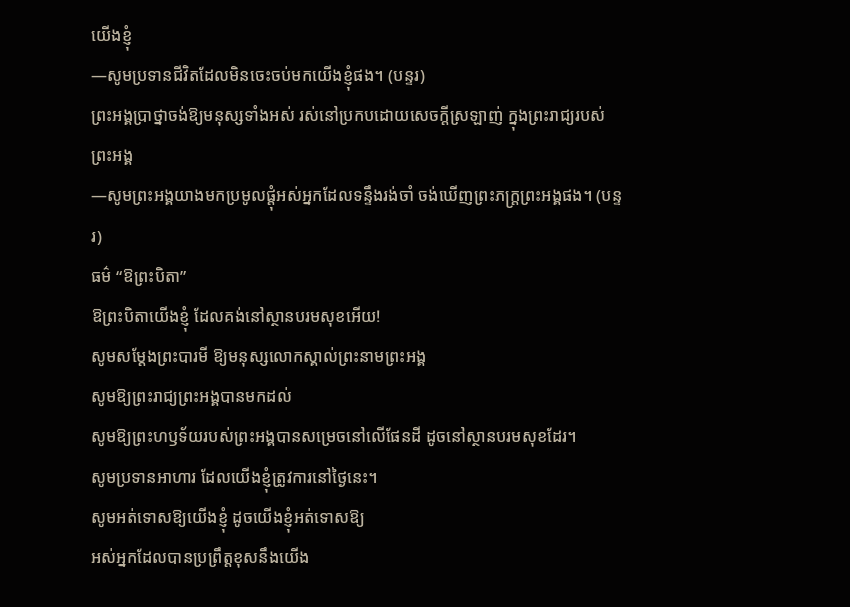យើងខ្ញុំ
—សូមប្រទានជីវិតដែលមិនចេះចប់មកយើងខ្ញុំផង។ (បន្ទរ)
ព្រះអង្គប្រាថ្នាចង់ឱ្យមនុស្សទាំងអស់ រស់នៅប្រកបដោយសេចក្តីស្រឡាញ់ ក្នុងព្រះរាជ្យរបស់ព្រះអង្គ
—សូមព្រះអង្គយាងមកប្រមូលផ្តុំអស់អ្នកដែលទន្ទឹងរង់ចាំ ចង់ឃើញព្រះភក្ត្រព្រះអង្គផង។ (បន្ទរ)
ធម៌ “ឱព្រះបិតា”
ឱព្រះបិតាយើងខ្ញុំ ដែលគង់នៅស្ថានបរមសុខអើយ!
សូមសម្តែងព្រះបារមី ឱ្យមនុស្សលោកស្គាល់ព្រះនាមព្រះអង្គ
សូមឱ្យព្រះរាជ្យព្រះអង្គបានមកដល់
សូមឱ្យព្រះហឫទ័យរបស់ព្រះអង្គបានសម្រេចនៅលើផែនដី ដូចនៅស្ថានបរមសុខដែរ។
សូមប្រទានអាហារ ដែលយើងខ្ញុំត្រូវការនៅថ្ងៃនេះ។
សូមអត់ទោសឱ្យយើងខ្ញុំ ដូចយើងខ្ញុំអត់ទោសឱ្យ
អស់អ្នកដែលបានប្រព្រឹត្តខុសនឹងយើង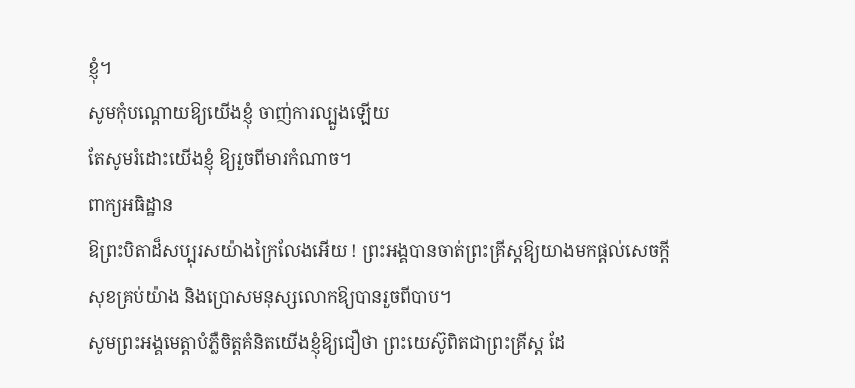ខ្ញុំ។
សូមកុំបណ្តោយឱ្យយើងខ្ញុំ ចាញ់ការល្បួងឡើយ
តែសូមរំដោះយើងខ្ញុំ ឱ្យរួចពីមារកំណាច។
ពាក្យអធិដ្ឋាន
ឱព្រះបិតាដ៏សប្បុរសយ៉ាងក្រៃលែងអើយ ! ព្រះអង្គបានចាត់ព្រះគ្រីស្តឱ្យយាងមកផ្តល់សេចក្តីសុខគ្រប់យ៉ាង និងប្រោសមនុស្សលោកឱ្យបានរួចពីបាប។
សូមព្រះអង្គមេត្តាបំភ្លឺចិត្តគំនិតយើងខ្ញុំឱ្យជឿថា ព្រះយេស៊ូពិតជាព្រះគ្រីស្ត ដែ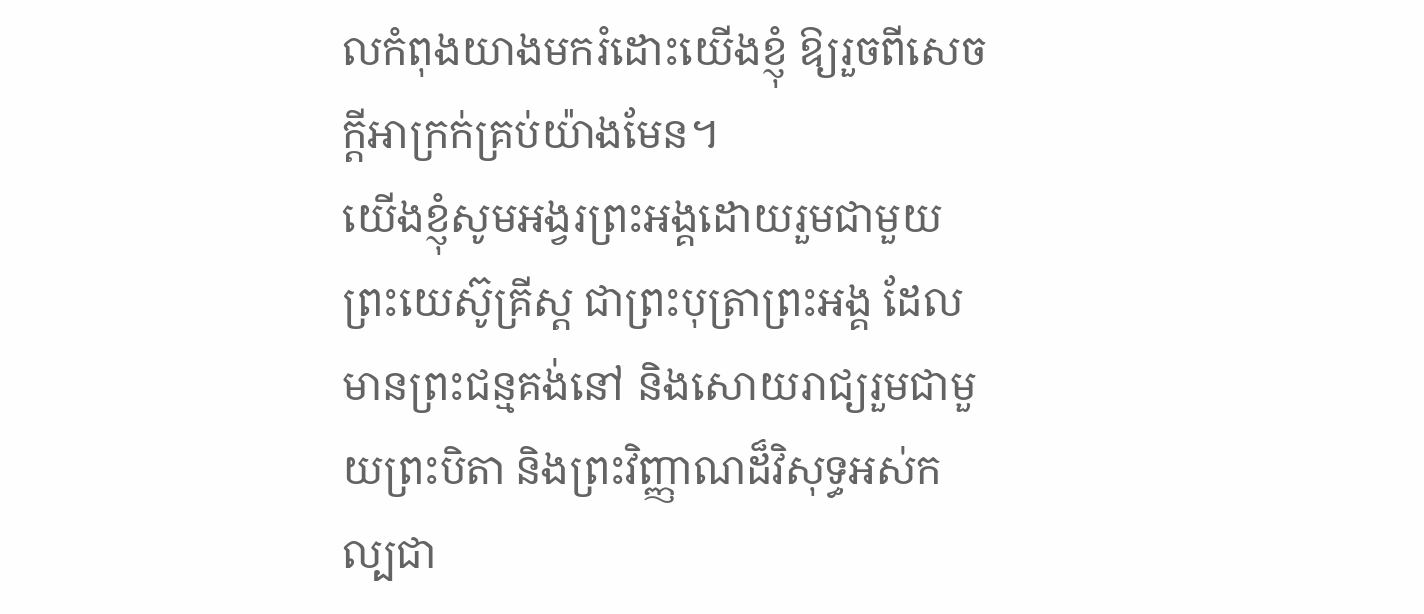លកំពុងយាងមករំដោះយើងខ្ញុំ ឱ្យរួចពីសេចក្តីអាក្រក់គ្រប់យ៉ាងមែន។
យើងខ្ញុំសូមអង្វរព្រះអង្គដោយរួមជាមួយព្រះយេស៊ូគ្រីស្ត ជាព្រះបុត្រាព្រះអង្គ ដែលមានព្រះជន្មគង់នៅ និងសោយរាជ្យរួមជាមួយព្រះបិតា និងព្រះវិញ្ញាណដ៏វិសុទ្ធអស់កល្បជា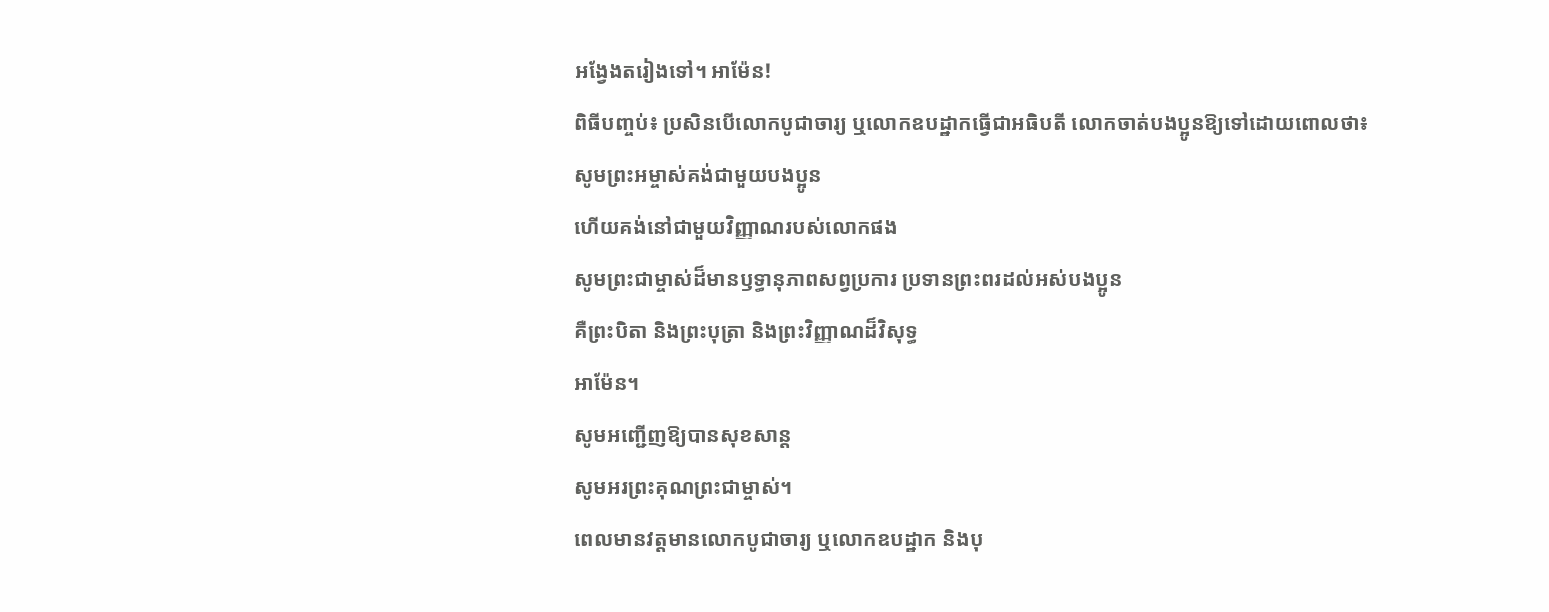អង្វែងតរៀងទៅ។ អាម៉ែន!
ពិធីបញ្ចប់៖ ប្រសិនបើលោកបូជាចារ្យ ឬលោកឧបដ្ឋាកធ្វើជាអធិបតី លោកចាត់បងប្អូនឱ្យទៅដោយពោលថា៖
សូមព្រះអម្ចាស់គង់ជាមួយបងប្អូន
ហើយគង់នៅជាមួយវិញ្ញាណរបស់លោកផង
សូមព្រះជាម្ចាស់ដ៏មានឫទ្ធានុភាពសព្វប្រការ ប្រទានព្រះពរដល់អស់បងប្អូន
គឺព្រះបិតា និងព្រះបុត្រា និងព្រះវិញ្ញាណដ៏វិសុទ្ធ
អាម៉ែន។
សូមអញ្ជើញឱ្យបានសុខសាន្ត
សូមអរព្រះគុណព្រះជាម្ចាស់។
ពេលមានវត្តមានលោកបូជាចារ្យ ឬលោកឧបដ្ឋាក និងបុ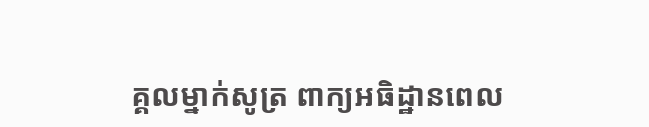គ្គលម្នាក់សូត្រ ពាក្យអធិដ្ឋានពេល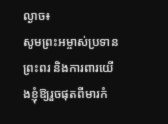ល្ងាច៖
សូមព្រះអម្ចាស់ប្រទានព្រះពរ និងការពារយើងខ្ញុំឱ្យរួចផុតពីមារកំ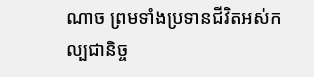ណាច ព្រមទាំងប្រទានជីវិតអស់កល្បជានិច្ច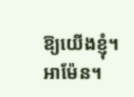ឱ្យយើងខ្ញុំ។
អាម៉ែន។